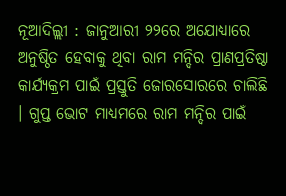ନୂଆଦିଲ୍ଲୀ : ଜାନୁଆରୀ ୨୨ରେ ଅଯୋଧ୍ୟାରେ ଅନୁଷ୍ଠିତ ହେବାକୁ ଥିବା ରାମ ମନ୍ଦିର ପ୍ରାଣପ୍ରତିଷ୍ଠା କାର୍ଯ୍ୟକ୍ରମ ପାଇଁ ପ୍ରସ୍ତୁତି ଜୋରସୋରରେ ଚାଲିଛି । ଗୁପ୍ତ ଭୋଟ ମାଧ୍ୟମରେ ରାମ ମନ୍ଦିର ପାଇଁ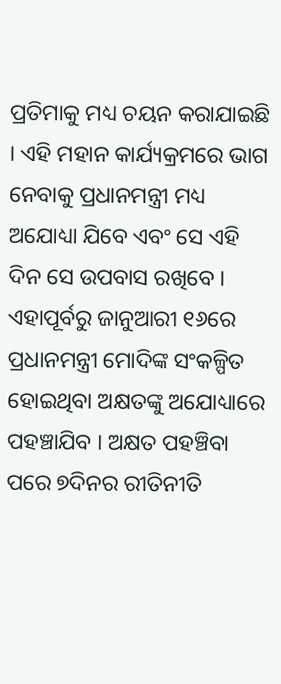ପ୍ରତିମାକୁ ମଧ୍ୟ ଚୟନ କରାଯାଇଛି । ଏହି ମହାନ କାର୍ଯ୍ୟକ୍ରମରେ ଭାଗ ନେବାକୁ ପ୍ରଧାନମନ୍ତ୍ରୀ ମଧ୍ୟ ଅଯୋଧ୍ୟା ଯିବେ ଏବଂ ସେ ଏହି ଦିନ ସେ ଉପବାସ ରଖିବେ । ଏହାପୂର୍ବରୁ ଜାନୁଆରୀ ୧୬ରେ ପ୍ରଧାନମନ୍ତ୍ରୀ ମୋଦିଙ୍କ ସଂକଳ୍ପିତ ହୋଇଥିବା ଅକ୍ଷତଙ୍କୁ ଅଯୋଧ୍ୟାରେ ପହଞ୍ଚାଯିବ । ଅକ୍ଷତ ପହଞ୍ଚିବା ପରେ ୭ଦିନର ରୀତିନୀତି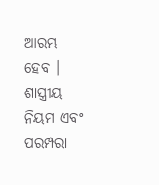ଆରମ୍ଭ ହେବ । ଶାସ୍ତ୍ରୀୟ ନିୟମ ଏବଂ ପରମ୍ପରା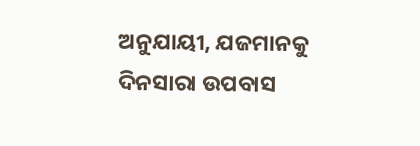ଅନୁଯାୟୀ, ଯଜମାନକୁ ଦିନସାରା ଉପବାସ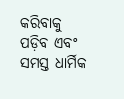କରିବାକୁ ପଡ଼ିବ ଏବଂ ସମସ୍ତ ଧାର୍ମିକ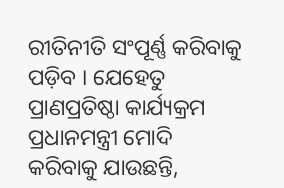ରୀତିନୀତି ସଂପୂର୍ଣ୍ଣ କରିବାକୁ ପଡ଼ିବ । ଯେହେତୁ ପ୍ରାଣପ୍ରତିଷ୍ଠା କାର୍ଯ୍ୟକ୍ରମ ପ୍ରଧାନମନ୍ତ୍ରୀ ମୋଦି କରିବାକୁ ଯାଉଛନ୍ତି,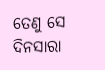ତେଣୁ ସେ ଦିନସାରା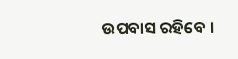ଉପବାସ ରହିବେ ।